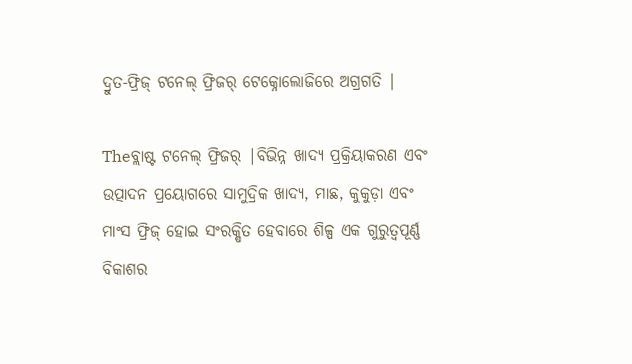ଦ୍ରୁତ-ଫ୍ରିଜ୍ ଟନେଲ୍ ଫ୍ରିଜର୍ ଟେକ୍ନୋଲୋଜିରେ ଅଗ୍ରଗତି |

Theବ୍ଲାଷ୍ଟ ଟନେଲ୍ ଫ୍ରିଜର୍ |ବିଭିନ୍ନ ଖାଦ୍ୟ ପ୍ରକ୍ରିୟାକରଣ ଏବଂ ଉତ୍ପାଦନ ପ୍ରୟୋଗରେ ସାମୁଦ୍ରିକ ଖାଦ୍ୟ, ମାଛ, କୁକୁଡ଼ା ଏବଂ ମାଂସ ଫ୍ରିଜ୍ ହୋଇ ସଂରକ୍ଷିତ ହେବାରେ ଶିଳ୍ପ ଏକ ଗୁରୁତ୍ୱପୂର୍ଣ୍ଣ ବିକାଶର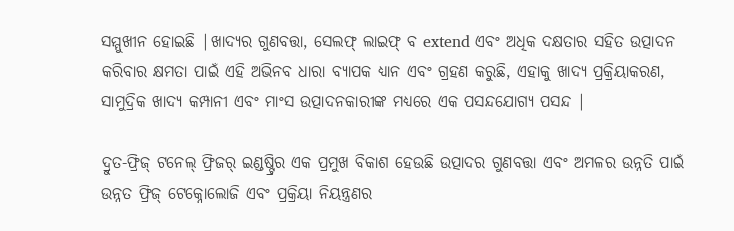ସମ୍ମୁଖୀନ ହୋଇଛି |ଖାଦ୍ୟର ଗୁଣବତ୍ତା, ସେଲଫ୍ ଲାଇଫ୍ ବ extend ଏବଂ ଅଧିକ ଦକ୍ଷତାର ସହିତ ଉତ୍ପାଦନ କରିବାର କ୍ଷମତା ପାଇଁ ଏହି ଅଭିନବ ଧାରା ବ୍ୟାପକ ଧ୍ୟାନ ଏବଂ ଗ୍ରହଣ କରୁଛି, ଏହାକୁ ଖାଦ୍ୟ ପ୍ରକ୍ରିୟାକରଣ, ସାମୁଦ୍ରିକ ଖାଦ୍ୟ କମ୍ପାନୀ ଏବଂ ମାଂସ ଉତ୍ପାଦନକାରୀଙ୍କ ମଧ୍ୟରେ ଏକ ପସନ୍ଦଯୋଗ୍ୟ ପସନ୍ଦ |

ଦ୍ରୁତ-ଫ୍ରିଜ୍ ଟନେଲ୍ ଫ୍ରିଜର୍ ଇଣ୍ଡଷ୍ଟ୍ରିର ଏକ ପ୍ରମୁଖ ବିକାଶ ହେଉଛି ଉତ୍ପାଦର ଗୁଣବତ୍ତା ଏବଂ ଅମଳର ଉନ୍ନତି ପାଇଁ ଉନ୍ନତ ଫ୍ରିଜ୍ ଟେକ୍ନୋଲୋଜି ଏବଂ ପ୍ରକ୍ରିୟା ନିୟନ୍ତ୍ରଣର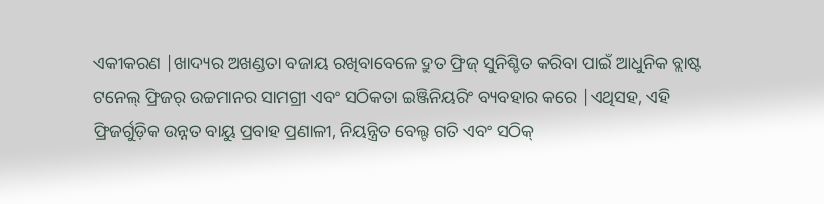ଏକୀକରଣ |ଖାଦ୍ୟର ଅଖଣ୍ଡତା ବଜାୟ ରଖିବାବେଳେ ଦ୍ରୁତ ଫ୍ରିଜ୍ ସୁନିଶ୍ଚିତ କରିବା ପାଇଁ ଆଧୁନିକ ବ୍ଲାଷ୍ଟ ଟନେଲ୍ ଫ୍ରିଜର୍ ଉଚ୍ଚମାନର ସାମଗ୍ରୀ ଏବଂ ସଠିକତା ଇଞ୍ଜିନିୟରିଂ ବ୍ୟବହାର କରେ |ଏଥିସହ, ଏହି ଫ୍ରିଜର୍ଗୁଡ଼ିକ ଉନ୍ନତ ବାୟୁ ପ୍ରବାହ ପ୍ରଣାଳୀ, ନିୟନ୍ତ୍ରିତ ବେଲ୍ଟ ଗତି ଏବଂ ସଠିକ୍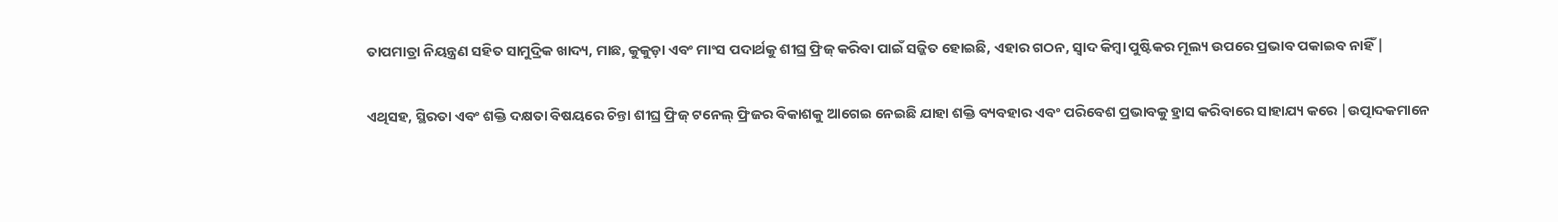ତାପମାତ୍ରା ନିୟନ୍ତ୍ରଣ ସହିତ ସାମୁଦ୍ରିକ ଖାଦ୍ୟ, ମାଛ, କୁକୁଡ଼ା ଏବଂ ମାଂସ ପଦାର୍ଥକୁ ଶୀଘ୍ର ଫ୍ରିଜ୍ କରିବା ପାଇଁ ସଜ୍ଜିତ ହୋଇଛି, ଏହାର ଗଠନ, ସ୍ବାଦ କିମ୍ବା ପୁଷ୍ଟିକର ମୂଲ୍ୟ ଉପରେ ପ୍ରଭାବ ପକାଇବ ନାହିଁ |

ଏଥିସହ, ସ୍ଥିରତା ଏବଂ ଶକ୍ତି ଦକ୍ଷତା ବିଷୟରେ ଚିନ୍ତା ଶୀଘ୍ର ଫ୍ରିଜ୍ ଟନେଲ୍ ଫ୍ରିଜର ବିକାଶକୁ ଆଗେଇ ନେଇଛି ଯାହା ଶକ୍ତି ବ୍ୟବହାର ଏବଂ ପରିବେଶ ପ୍ରଭାବକୁ ହ୍ରାସ କରିବାରେ ସାହାଯ୍ୟ କରେ |ଉତ୍ପାଦକମାନେ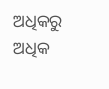ଅଧିକରୁ ଅଧିକ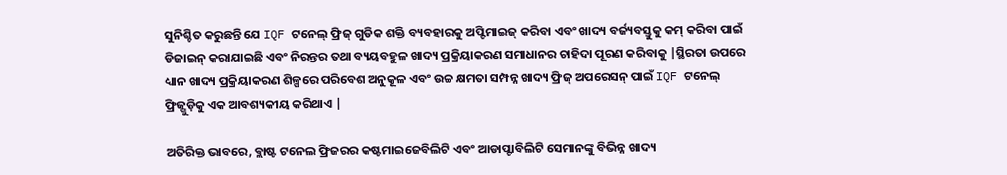ସୁନିଶ୍ଚିତ କରୁଛନ୍ତି ଯେ IQF ଟନେଲ୍ ଫ୍ରିଜ୍ ଗୁଡିକ ଶକ୍ତି ବ୍ୟବହାରକୁ ଅପ୍ଟିମାଇଜ୍ କରିବା ଏବଂ ଖାଦ୍ୟ ବର୍ଜ୍ୟବସ୍ତୁକୁ କମ୍ କରିବା ପାଇଁ ଡିଜାଇନ୍ କରାଯାଇଛି ଏବଂ ନିରନ୍ତର ତଥା ବ୍ୟୟବହୁଳ ଖାଦ୍ୟ ପ୍ରକ୍ରିୟାକରଣ ସମାଧାନର ଚାହିଦା ପୂରଣ କରିବାକୁ |ସ୍ଥିରତା ଉପରେ ଧ୍ୟାନ ଖାଦ୍ୟ ପ୍ରକ୍ରିୟାକରଣ ଶିଳ୍ପରେ ପରିବେଶ ଅନୁକୂଳ ଏବଂ ଉଚ୍ଚ କ୍ଷମତା ସମ୍ପନ୍ନ ଖାଦ୍ୟ ଫ୍ରିଜ୍ ଅପରେସନ୍ ପାଇଁ IQF ଟନେଲ୍ ଫ୍ରିଜ୍ଗୁଡ଼ିକୁ ଏକ ଆବଶ୍ୟକୀୟ କରିଥାଏ |

ଅତିରିକ୍ତ ଭାବରେ, ବ୍ଲାଷ୍ଟ ଟନେଲ ଫ୍ରିଜରର କଷ୍ଟମାଇଜେବିଲିଟି ଏବଂ ଆଡାପ୍ଟାବିଲିଟି ସେମାନଙ୍କୁ ବିଭିନ୍ନ ଖାଦ୍ୟ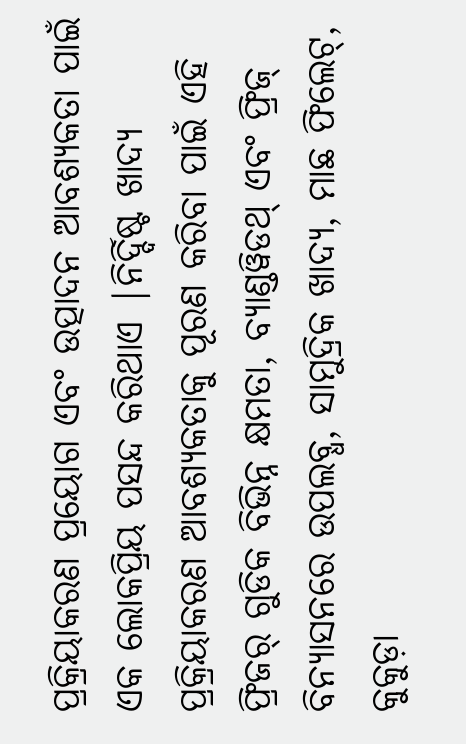ପ୍ରକ୍ରିୟାକରଣ ପ୍ରୟୋଗ ଏବଂ ଉତ୍ପାଦନ ଆବଶ୍ୟକତା ପାଇଁ ଏକ ଲୋକପ୍ରିୟ ପସନ୍ଦ କରିଥାଏ |ନିର୍ଦ୍ଦିଷ୍ଟ ଖାଦ୍ୟ ପ୍ରକ୍ରିୟାକରଣ ଆବଶ୍ୟକତାକୁ ପୂରଣ କରିବା ପାଇଁ ଏହି ଫ୍ରିଜର୍ ଗୁଡିକ ବିଭିନ୍ନ କ୍ଷମତା, ବ୍ୟାଣ୍ଡୱିଡଥ୍ ଏବଂ ଫ୍ରିଜ୍ ବିନ୍ୟାସନରେ ଉପଲବ୍ଧ, ସାମୁଦ୍ରିକ ଖାଦ୍ୟ, ମାଛ ଫିଲେଟ୍, କୁକୁଡ଼ା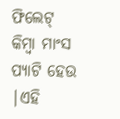ଫିଲେଟ୍ କିମ୍ବା ମାଂସ ପ୍ୟାଟି ହେଉ |ଏହି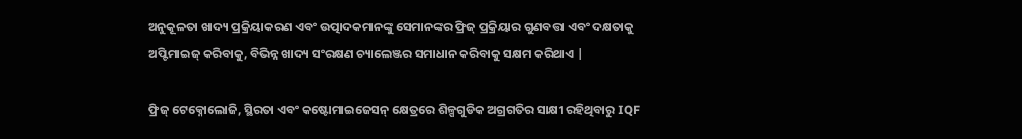ଅନୁକୂଳତା ଖାଦ୍ୟ ପ୍ରକ୍ରିୟାକରଣ ଏବଂ ଉତ୍ପାଦକମାନଙ୍କୁ ସେମାନଙ୍କର ଫ୍ରିଜ୍ ପ୍ରକ୍ରିୟାର ଗୁଣବତ୍ତା ଏବଂ ଦକ୍ଷତାକୁ ଅପ୍ଟିମାଇଜ୍ କରିବାକୁ, ବିଭିନ୍ନ ଖାଦ୍ୟ ସଂରକ୍ଷଣ ଚ୍ୟାଲେଞ୍ଜର ସମାଧାନ କରିବାକୁ ସକ୍ଷମ କରିଥାଏ |

ଫ୍ରିଜ୍ ଟେକ୍ନୋଲୋଜି, ସ୍ଥିରତା ଏବଂ କଷ୍ଟୋମାଇଜେସନ୍ କ୍ଷେତ୍ରରେ ଶିଳ୍ପଗୁଡିକ ଅଗ୍ରଗତିର ସାକ୍ଷୀ ରହିଥିବାରୁ IQF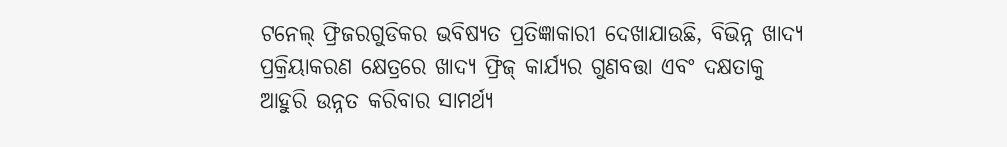ଟନେଲ୍ ଫ୍ରିଜରଗୁଡିକର ଭବିଷ୍ୟତ ପ୍ରତିଜ୍ଞାକାରୀ ଦେଖାଯାଉଛି, ବିଭିନ୍ନ ଖାଦ୍ୟ ପ୍ରକ୍ରିୟାକରଣ କ୍ଷେତ୍ରରେ ଖାଦ୍ୟ ଫ୍ରିଜ୍ କାର୍ଯ୍ୟର ଗୁଣବତ୍ତା ଏବଂ ଦକ୍ଷତାକୁ ଆହୁରି ଉନ୍ନତ କରିବାର ସାମର୍ଥ୍ୟ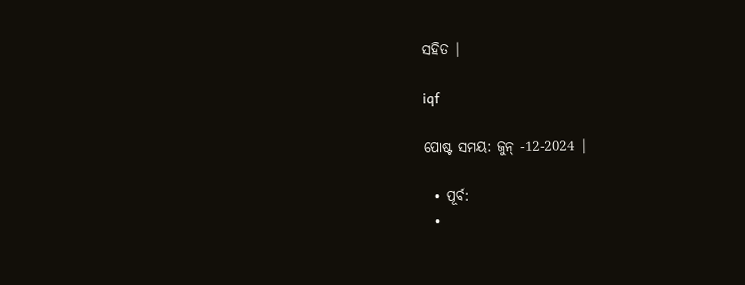ସହିତ |

iqf

ପୋଷ୍ଟ ସମୟ: ଜୁନ୍ -12-2024 |

  • ପୂର୍ବ:
  •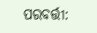ପରବର୍ତ୍ତୀ: